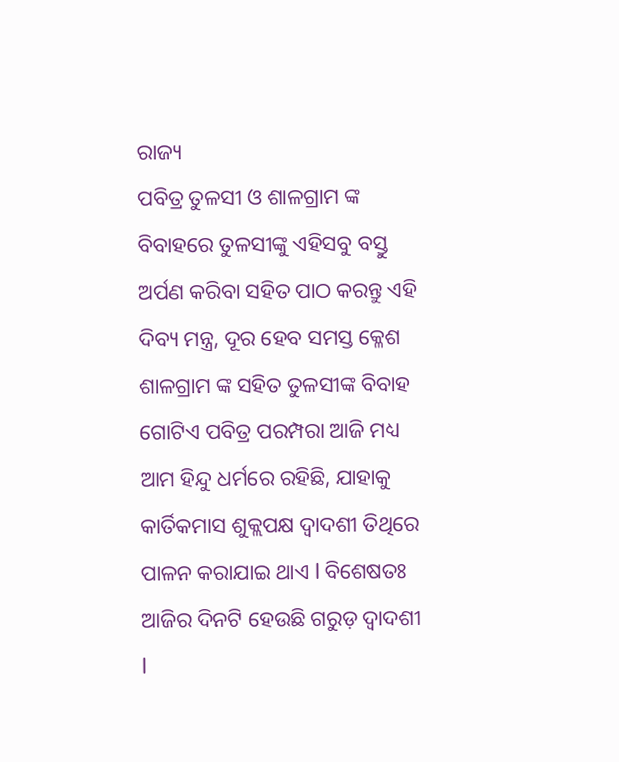ରାଜ୍ୟ
ପବିତ୍ର ତୁଳସୀ ଓ ଶାଳଗ୍ରାମ ଙ୍କ ବିବାହରେ ତୁଳସୀଙ୍କୁ ଏହିସବୁ ବସ୍ତୁ ଅର୍ପଣ କରିବା ସହିତ ପାଠ କରନ୍ତୁ ଏହି ଦିବ୍ୟ ମନ୍ତ୍ର, ଦୂର ହେବ ସମସ୍ତ କ୍ଳେଶ
ଶାଳଗ୍ରାମ ଙ୍କ ସହିତ ତୁଳସୀଙ୍କ ବିବାହ ଗୋଟିଏ ପବିତ୍ର ପରମ୍ପରା ଆଜି ମଧ୍ୟ ଆମ ହିନ୍ଦୁ ଧର୍ମରେ ରହିଛି, ଯାହାକୁ କାର୍ତିକମାସ ଶୁକ୍ଲପକ୍ଷ ଦ୍ୱାଦଶୀ ତିଥିରେ ପାଳନ କରାଯାଇ ଥାଏ l ବିଶେଷତଃ ଆଜିର ଦିନଟି ହେଉଛି ଗରୁଡ଼ ଦ୍ୱାଦଶୀ l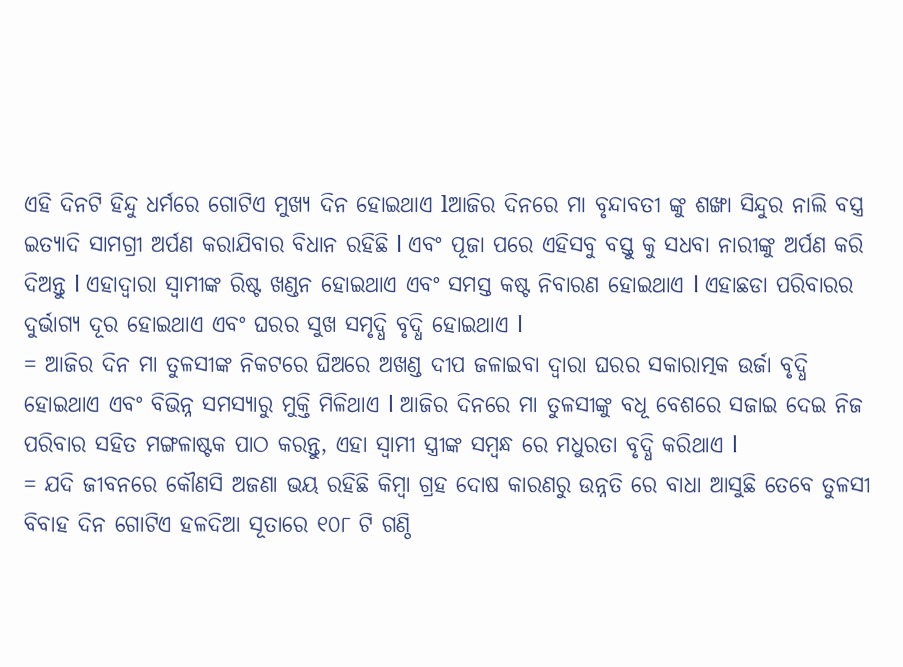ଏହି ଦିନଟି ହିନ୍ଦୁ ଧର୍ମରେ ଗୋଟିଏ ମୁଖ୍ୟ ଦିନ ହୋଇଥାଏ lଆଜିର ଦିନରେ ମା ବୃନ୍ଦାବତୀ ଙ୍କୁ ଶଙ୍ଖା ସିନ୍ଦୁର ନାଲି ବସ୍ତ୍ର ଇତ୍ୟାଦି ସାମଗ୍ରୀ ଅର୍ପଣ କରାଯିବାର ବିଧାନ ରହିଛି l ଏବଂ ପୂଜା ପରେ ଏହିସବୁ ବସ୍ତୁ କୁ ସଧବା ନାରୀଙ୍କୁ ଅର୍ପଣ କରି ଦିଅନ୍ତୁ l ଏହାଦ୍ୱାରା ସ୍ୱାମୀଙ୍କ ରିଷ୍ଟ ଖଣ୍ଡନ ହୋଇଥାଏ ଏବଂ ସମସ୍ତ କଷ୍ଟ ନିବାରଣ ହୋଇଥାଏ l ଏହାଛଡା ପରିବାରର ଦୁର୍ଭାଗ୍ୟ ଦୂର ହୋଇଥାଏ ଏବଂ ଘରର ସୁଖ ସମୃଦ୍ଧି ବୃଦ୍ଧି ହୋଇଥାଏ l
= ଆଜିର ଦିନ ମା ତୁଳସୀଙ୍କ ନିକଟରେ ଘିଅରେ ଅଖଣ୍ଡ ଦୀପ ଜଳାଇବା ଦ୍ୱାରା ଘରର ସକାରାତ୍ମକ ଉର୍ଜା ବୃଦ୍ଧି ହୋଇଥାଏ ଏବଂ ବିଭିନ୍ନ ସମସ୍ୟାରୁ ମୁକ୍ତି ମିଳିଥାଏ l ଆଜିର ଦିନରେ ମା ତୁଳସୀଙ୍କୁ ବଧୂ ବେଶରେ ସଜାଇ ଦେଇ ନିଜ ପରିବାର ସହିତ ମଙ୍ଗଳାଷ୍ଟକ ପାଠ କରନ୍ତୁ, ଏହା ସ୍ୱାମୀ ସ୍ତ୍ରୀଙ୍କ ସମ୍ବନ୍ଧ ରେ ମଧୁରତା ବୃଦ୍ଧି କରିଥାଏ l
= ଯଦି ଜୀବନରେ କୌଣସି ଅଜଣା ଭୟ ରହିଛି କିମ୍ବା ଗ୍ରହ ଦୋଷ କାରଣରୁ ଉନ୍ନତି ରେ ବାଧା ଆସୁଛି ତେବେ ତୁଳସୀ ବିବାହ ଦିନ ଗୋଟିଏ ହଳଦିଆ ସୂତାରେ ୧୦୮ ଟି ଗଣ୍ଠି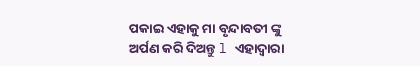ପକାଇ ଏହାକୁ ମା ବୃନ୍ଦାବତୀ ଙ୍କୁ ଅର୍ପଣ କରି ଦିଅନ୍ତୁ l ଏହାଦ୍ୱାରା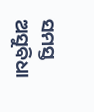ସମସ୍ତ ଅସୁବିଧା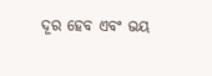ଦୂର ହେବ ଏବଂ ଭୟ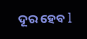ଦୂର ହେବ l